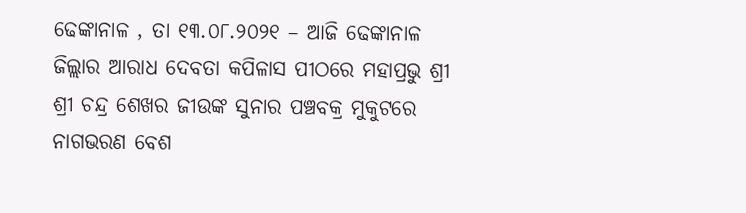ଢେଙ୍କାନାଳ , ତା ୧୩.୦୮.୨୦୨୧ – ଆଜି ଢେଙ୍କାନାଳ ଜିଲ୍ଲାର ଆରାଧ ଦେବତା କପିଳାସ ପୀଠରେ ମହାପ୍ରଭୁ ଶ୍ରୀ ଶ୍ରୀ ଚନ୍ଦ୍ର ଶେଖର ଜୀଉଙ୍କ ସୁନାର ପଞ୍ଚବକ୍ର ମୁକୁଟରେ ନାଗଭରଣ ବେଶ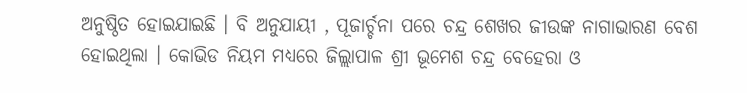ଅନୁଷ୍ଠିତ ହୋଇଯାଇଛି । ବି ଅନୁଯାୟୀ , ପୂଜାର୍ଚ୍ଚନା ପରେ ଚନ୍ଦ୍ର ଶେଖର ଜୀଉଙ୍କ ନାଗାଭାରଣ ବେଶ ହୋଇଥିଲା । କୋଭିଡ ନିୟମ ମଧ୍ୟରେ ଜିଲ୍ଲାପାଳ ଶ୍ରୀ ଭୂମେଶ ଚନ୍ଦ୍ର ବେହେରା ଓ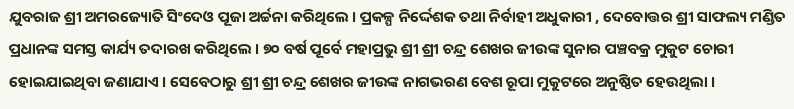ଯୁବରାଜ ଶ୍ରୀ ଅମରଜ୍ୟୋତି ସିଂଦେଓ ପୂଜା ଅର୍ଚ୍ଚନା କରିଥିଲେ । ପ୍ରକଳ୍ପ ନିର୍ଦ୍ଦେଶକ ତଥା ନିର୍ବାହୀ ଅଧୁକାରୀ , ଦେବୋତ୍ତର ଶ୍ରୀ ସାଫଲ୍ୟ ମଣ୍ଡିତ ପ୍ରଧାନଙ୍କ ସମସ୍ତ କାର୍ଯ୍ୟ ତଦାରଖ କରିଥିଲେ । ୭୦ ବର୍ଷ ପୂର୍ବେ ମହାପ୍ରଭୁ ଶ୍ରୀ ଶ୍ରୀ ଚନ୍ଦ୍ର ଶେଖର ଜୀଉଙ୍କ ସୁନାର ପଞ୍ଚବକ୍ର ମୁକୁଟ ଚୋରୀ ହୋଇଯାଇଥିବା ଜଣାଯାଏ । ସେବେଠାରୁ ଶ୍ରୀ ଶ୍ରୀ ଚନ୍ଦ୍ର ଶେଖର ଜୀଉଙ୍କ ନାଗଭରଣ ବେଶ ରୂପା ମୁକୁଟରେ ଅନୁଷ୍ଠିତ ହେଉଥିଲା ।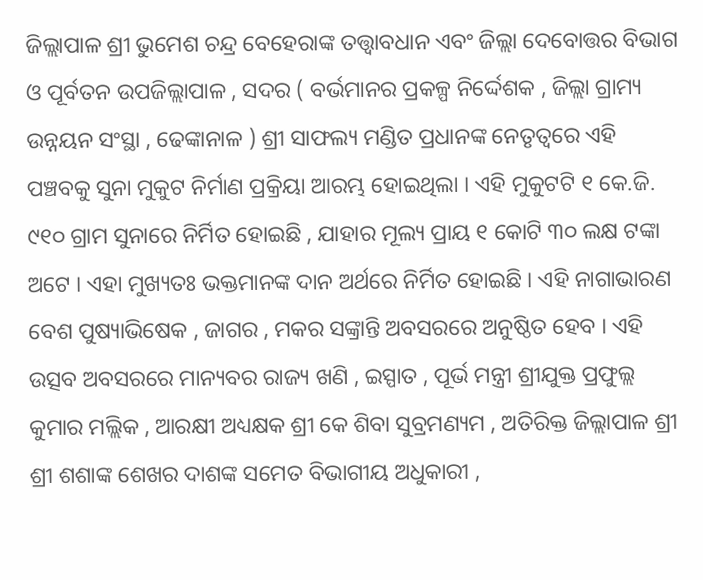ଜିଲ୍ଲାପାଳ ଶ୍ରୀ ଭୁମେଶ ଚନ୍ଦ୍ର ବେହେରାଙ୍କ ତତ୍ତ୍ଵାବଧାନ ଏବଂ ଜିଲ୍ଲା ଦେବୋତ୍ତର ବିଭାଗ ଓ ପୂର୍ବତନ ଉପଜିଲ୍ଲାପାଳ , ସଦର ( ବର୍ଭମାନର ପ୍ରକଳ୍ପ ନିର୍ଦ୍ଦେଶକ , ଜିଲ୍ଲା ଗ୍ରାମ୍ୟ ଉନ୍ନୟନ ସଂସ୍ଥା , ଢେଙ୍କାନାଳ ) ଶ୍ରୀ ସାଫଲ୍ୟ ମଣ୍ଡିତ ପ୍ରଧାନଙ୍କ ନେତୃତ୍ବରେ ଏହି ପଞ୍ଚବକୁ ସୁନା ମୁକୁଟ ନିର୍ମାଣ ପ୍ରକ୍ରିୟା ଆରମ୍ଭ ହୋଇଥିଲା । ଏହି ମୁକୁଟଟି ୧ କେ.ଜି. ୯୧୦ ଗ୍ରାମ ସୁନାରେ ନିର୍ମିତ ହୋଇଛି , ଯାହାର ମୂଲ୍ୟ ପ୍ରାୟ ୧ କୋଟି ୩୦ ଲକ୍ଷ ଟଙ୍କା ଅଟେ । ଏହା ମୁଖ୍ୟତଃ ଭକ୍ତମାନଙ୍କ ଦାନ ଅର୍ଥରେ ନିର୍ମିତ ହୋଇଛି । ଏହି ନାଗାଭାରଣ ବେଶ ପୁଷ୍ୟାଭିଷେକ , ଜାଗର , ମକର ସଙ୍କ୍ରାନ୍ତି ଅବସରରେ ଅନୁଷ୍ଠିତ ହେବ । ଏହି ଉତ୍ସବ ଅବସରରେ ମାନ୍ୟବର ରାଜ୍ୟ ଖଣି , ଇସ୍ପାତ , ପୂର୍ଭ ମନ୍ତ୍ରୀ ଶ୍ରୀଯୁକ୍ତ ପ୍ରଫୁଲ୍ଲ କୁମାର ମଲ୍ଲିକ , ଆରକ୍ଷୀ ଅଧ୍ୟକ୍ଷକ ଶ୍ରୀ କେ ଶିବା ସୁବ୍ରମଣ୍ୟମ , ଅତିରିକ୍ତ ଜିଲ୍ଲାପାଳ ଶ୍ରୀ ଶ୍ରୀ ଶଶାଙ୍କ ଶେଖର ଦାଶଙ୍କ ସମେତ ବିଭାଗୀୟ ଅଧୁକାରୀ ,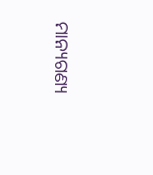ମାନ୍ୟଗଣ୍ୟ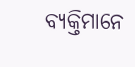ବ୍ୟକ୍ତିମାନେ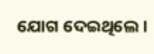ଯୋଗ ଦେଇଥିଲେ ।